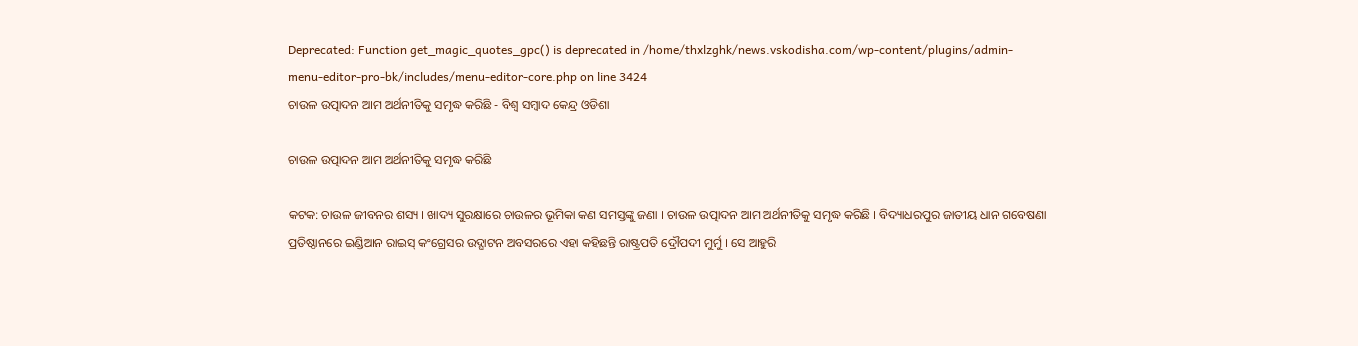Deprecated: Function get_magic_quotes_gpc() is deprecated in /home/thxlzghk/news.vskodisha.com/wp-content/plugins/admin-menu-editor-pro-bk/includes/menu-editor-core.php on line 3424
ଚାଉଳ ଉତ୍ପାଦନ ଆମ ଅର୍ଥନୀତିକୁ ସମୃଦ୍ଧ କରିଛି - ବିଶ୍ୱ ସମ୍ବାଦ କେନ୍ଦ୍ର ଓଡିଶା

ଚାଉଳ ଉତ୍ପାଦନ ଆମ ଅର୍ଥନୀତିକୁ ସମୃଦ୍ଧ କରିଛି

କଟକ: ଚାଉଳ ଜୀବନର ଶସ୍ୟ । ଖାଦ୍ୟ ସୁରକ୍ଷାରେ ଚାଉଳର ଭୂମିକା କଣ ସମସ୍ତଙ୍କୁ ଜଣା । ଚାଉଳ ଉତ୍ପାଦନ ଆମ ଅର୍ଥନୀତିକୁ ସମୃଦ୍ଧ କରିଛି । ବିଦ୍ୟାଧରପୁର ଜାତୀୟ ଧାନ ଗବେଷଣା ପ୍ରତିଷ୍ଠାନରେ ଇଣ୍ଡିଆନ ରାଇସ୍ କଂଗ୍ରେସର ଉଦ୍ଘାଟନ ଅବସରରେ ଏହା କହିଛନ୍ତି ରାଷ୍ଟ୍ରପତି ଦ୍ରୌପଦୀ ମୁର୍ମୁ । ସେ ଆହୁରି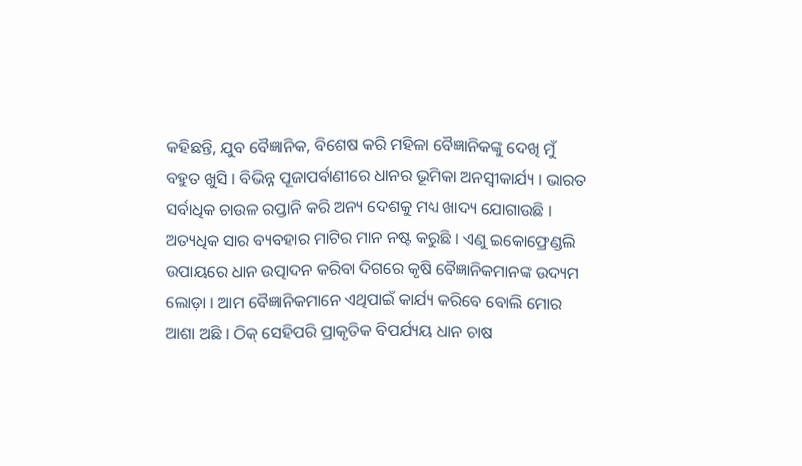କହିଛନ୍ତି, ଯୁବ ବୈଜ୍ଞାନିକ, ବିଶେଷ କରି ମହିଳା ବୈଜ୍ଞାନିକଙ୍କୁ ଦେଖି ମୁଁ ବହୁତ ଖୁସି । ବିଭିନ୍ନ ପୂଜାପର୍ବାଣୀରେ ଧାନର ଭୂମିକା ଅନସ୍ୱୀକାର୍ଯ୍ୟ । ଭାରତ ସର୍ବାଧିକ ଚାଉଳ ରପ୍ତାନି କରି ଅନ୍ୟ ଦେଶକୁ ମଧ୍ୟ ଖାଦ୍ୟ ଯୋଗାଉଛି । ଅତ୍ୟଧିକ ସାର ବ୍ୟବହାର ମାଟିର ମାନ ନଷ୍ଟ କରୁଛି । ଏଣୁ ଇକୋଫ୍ରେଣ୍ଡଲି ଉପାୟରେ ଧାନ ଉତ୍ପାଦନ କରିବା ଦିଗରେ କୃଷି ବୈଜ୍ଞାନିକମାନଙ୍କ ଉଦ୍ୟମ ଲୋଡ଼ା । ଆମ ବୈଜ୍ଞାନିକମାନେ ଏଥିପାଇଁ କାର୍ଯ୍ୟ କରିବେ ବୋଲି ମୋର ଆଶା ଅଛି । ଠିକ୍ ସେହିପରି ପ୍ରାକୃତିକ ବିପର୍ଯ୍ୟୟ ଧାନ ଚାଷ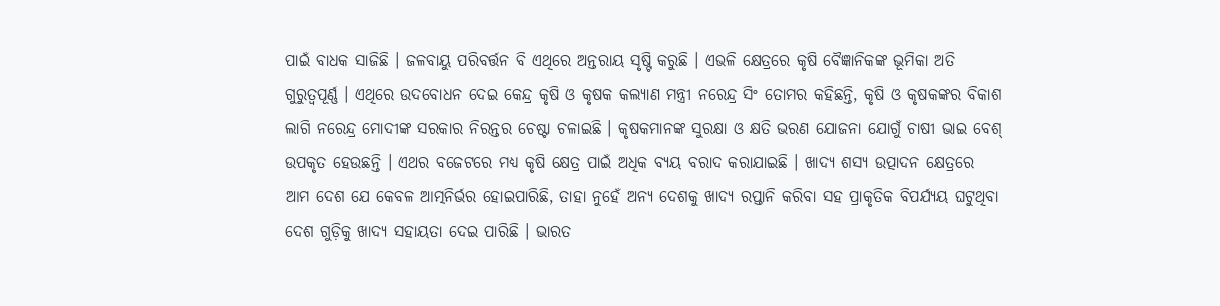ପାଇଁ ବାଧକ ସାଜିଛି । ଜଳବାୟୁ ପରିବର୍ତ୍ତନ ବି ଏଥିରେ ଅନ୍ତରାୟ ସୃଷ୍ଟି କରୁଛି । ଏଭଳି କ୍ଷେତ୍ରରେ କୃଷି ବୈଜ୍ଞାନିକଙ୍କ ଭୂମିକା ଅତି ଗୁରୁତ୍ୱପୂର୍ଣ୍ଣ । ଏଥିରେ ଉଦବୋଧନ ଦେଇ କେନ୍ଦ୍ର କୃଷି ଓ କୃଷକ କଲ୍ୟାଣ ମନ୍ତ୍ରୀ ନରେନ୍ଦ୍ର ସିଂ ତୋମର କହିଛନ୍ତି, କୃଷି ଓ କୃଷକଙ୍କର ବିକାଶ ଲାଗି ନରେନ୍ଦ୍ର ମୋଦୀଙ୍କ ସରକାର ନିରନ୍ତର ଚେଷ୍ଟା ଚଳାଇଛି । କୃଷକମାନଙ୍କ ସୁରକ୍ଷା ଓ କ୍ଷତି ଭରଣ ଯୋଜନା ଯୋଗୁଁ ଚାଷୀ ଭାଇ ବେଶ୍ ଉପକୃତ ହେଉଛନ୍ତି । ଏଥର ବଜେଟରେ ମଧ୍ୟ କୃଷି କ୍ଷେତ୍ର ପାଇଁ ଅଧିକ ବ୍ୟୟ ବରାଦ କରାଯାଇଛି । ଖାଦ୍ୟ ଶସ୍ୟ ଉତ୍ପାଦନ କ୍ଷେତ୍ରରେ ଆମ ଦେଶ ଯେ କେବଳ ଆତ୍ମନିର୍ଭର ହୋଇପାରିଛି, ତାହା ନୁହେଁ ଅନ୍ୟ ଦେଶକୁ ଖାଦ୍ୟ ରପ୍ତାନି କରିବା ସହ ପ୍ରାକୃତିକ ବିପର୍ଯ୍ୟୟ ଘଟୁଥିବା ଦେଶ ଗୁଡ଼ିକୁ ଖାଦ୍ୟ ସହାୟତା ଦେଇ ପାରିଛି । ଭାରତ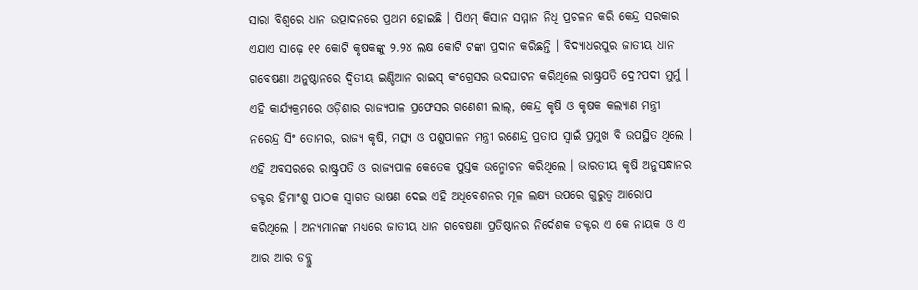ସାରା ବିଶ୍ୱରେ ଧାନ ଉତ୍ପାଦନରେ ପ୍ରଥମ ହୋଇଛି । ପିଏମ୍ କିସାନ ସମ୍ମାନ ନିଧି ପ୍ରଚଳନ କରି କେନ୍ଦ୍ର ସରକାର ଏଯାଏ ସାଢ଼େ ୧୧ କୋଟି କୃଷକଙ୍କୁ ୨.୨୪ ଲକ୍ଷ କୋଟି ଟଙ୍କା ପ୍ରଦାନ କରିଛନ୍ତି । ବିଦ୍ୟାଧରପୁର ଜାତୀୟ ଧାନ ଗବେଷଣା ଅନୁଷ୍ଠାନରେ ଦ୍ୱିତୀୟ ଇଣ୍ଡିଆନ ରାଇସ୍ କଂଗ୍ରେସର ଉଦଘାଟନ କରିଥିଲେ ରାଷ୍ଟ୍ରପତି ଦ୍ରେ?ପଦୀ ମୁର୍ମୁ । ଏହି କାର୍ଯ୍ୟକ୍ରମରେ ଓଡ଼ିଶାର ରାଜ୍ୟପାଳ ପ୍ରଫେସର ଗଣେଶୀ ଲାଲ୍, କେନ୍ଦ୍ର କୃଷି ଓ କୃଷକ କଲ୍ୟାଣ ମନ୍ତ୍ରୀ ନରେନ୍ଦ୍ର ସିଂ ତୋମର, ରାଜ୍ୟ କୃଷି, ମତ୍ସ୍ୟ ଓ ପଶୁପାଳନ ମନ୍ତ୍ରୀ ରଣେନ୍ଦ୍ର ପ୍ରତାପ ସ୍ୱାଇଁ ପ୍ରମୁଖ ବି ଉପସ୍ଥିତ ଥିଲେ । ଏହି ଅବସରରେ ରାଷ୍ଟ୍ରପତି ଓ ରାଜ୍ୟପାଳ କେତେକ ପୁସ୍ତକ ଉନ୍ମୋଚନ କରିଥିଲେ । ଭାରତୀୟ କୃଷି ଅନୁସନ୍ଧାନର ଡକ୍ଟର ହିମାଂଶୁ ପାଠକ ସ୍ୱାଗତ ଭାଷଣ ଦେଇ ଏହି ଅଧିବେଶନର ମୂଳ ଲକ୍ଷ୍ୟ ଉପରେ ଗୁରୁତ୍ୱ ଆରୋପ କରିଥିଲେ । ଅନ୍ୟମାନଙ୍କ ମଧ୍ୟରେ ଜାତୀୟ ଧାନ ଗବେଷଣା ପ୍ରତିଷ୍ଠାନର ନିର୍ଦେଶକ ଡକ୍ଟର ଏ କେ ନାୟକ ଓ ଏ ଆର ଆର ଡବ୍ଲୁ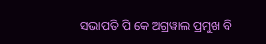ସଭାପତି ପି କେ ଅଗ୍ରୱାଲ ପ୍ରମୁଖ ବି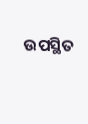ଉପସ୍ଥିତ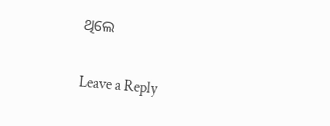ଥିଲେ

Leave a Reply